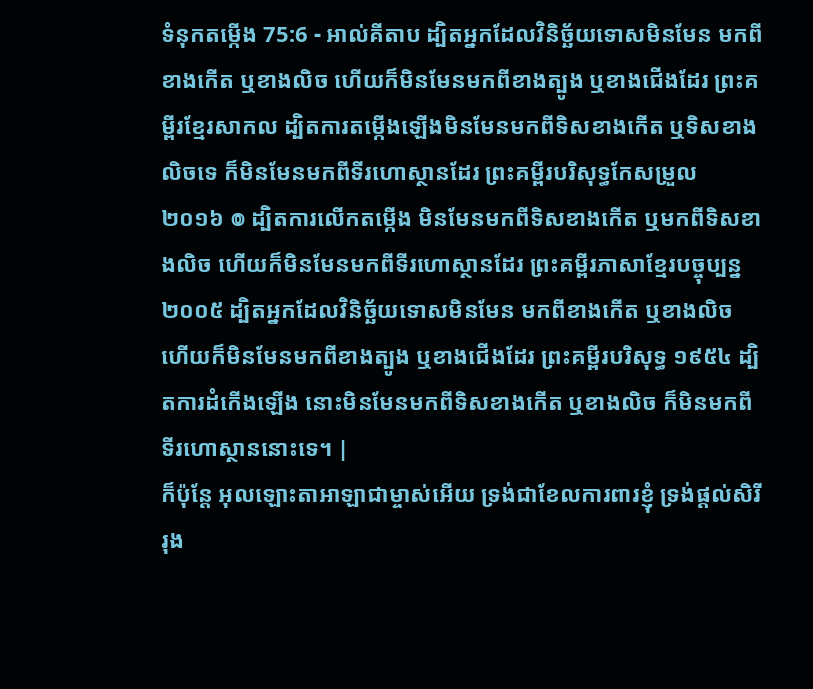ទំនុកតម្កើង 75:6 - អាល់គីតាប ដ្បិតអ្នកដែលវិនិច្ឆ័យទោសមិនមែន មកពីខាងកើត ឬខាងលិច ហើយក៏មិនមែនមកពីខាងត្បូង ឬខាងជើងដែរ ព្រះគម្ពីរខ្មែរសាកល ដ្បិតការតម្កើងឡើងមិនមែនមកពីទិសខាងកើត ឬទិសខាងលិចទេ ក៏មិនមែនមកពីទីរហោស្ថានដែរ ព្រះគម្ពីរបរិសុទ្ធកែសម្រួល ២០១៦ ៙ ដ្បិតការលើកតម្កើង មិនមែនមកពីទិសខាងកើត ឬមកពីទិសខាងលិច ហើយក៏មិនមែនមកពីទីរហោស្ថានដែរ ព្រះគម្ពីរភាសាខ្មែរបច្ចុប្បន្ន ២០០៥ ដ្បិតអ្នកដែលវិនិច្ឆ័យទោសមិនមែន មកពីខាងកើត ឬខាងលិច ហើយក៏មិនមែនមកពីខាងត្បូង ឬខាងជើងដែរ ព្រះគម្ពីរបរិសុទ្ធ ១៩៥៤ ដ្បិតការដំកើងឡើង នោះមិនមែនមកពីទិសខាងកើត ឬខាងលិច ក៏មិនមកពីទីរហោស្ថាននោះទេ។ |
ក៏ប៉ុន្តែ អុលឡោះតាអាឡាជាម្ចាស់អើយ ទ្រង់ជាខែលការពារខ្ញុំ ទ្រង់ផ្តល់សិរីរុង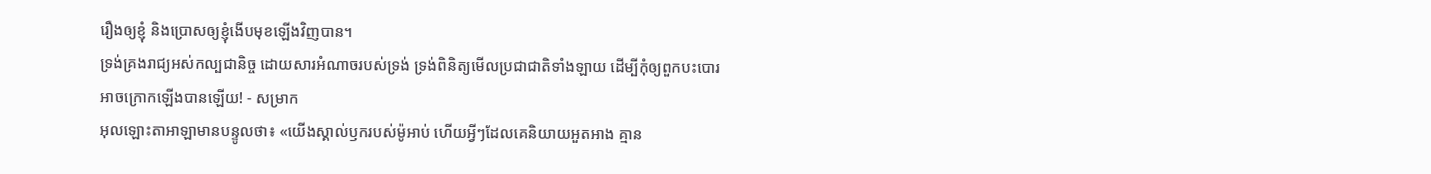រឿងឲ្យខ្ញុំ និងប្រោសឲ្យខ្ញុំងើបមុខឡើងវិញបាន។
ទ្រង់គ្រងរាជ្យអស់កល្បជានិច្ច ដោយសារអំណាចរបស់ទ្រង់ ទ្រង់ពិនិត្យមើលប្រជាជាតិទាំងឡាយ ដើម្បីកុំឲ្យពួកបះបោរ អាចក្រោកឡើងបានឡើយ! - សម្រាក
អុលឡោះតាអាឡាមានបន្ទូលថា៖ «យើងស្គាល់ឫករបស់ម៉ូអាប់ ហើយអ្វីៗដែលគេនិយាយអួតអាង គ្មាន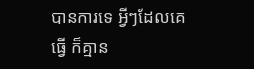បានការទេ អ្វីៗដែលគេធ្វើ ក៏គ្មាន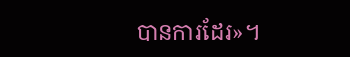បានការដែរ»។